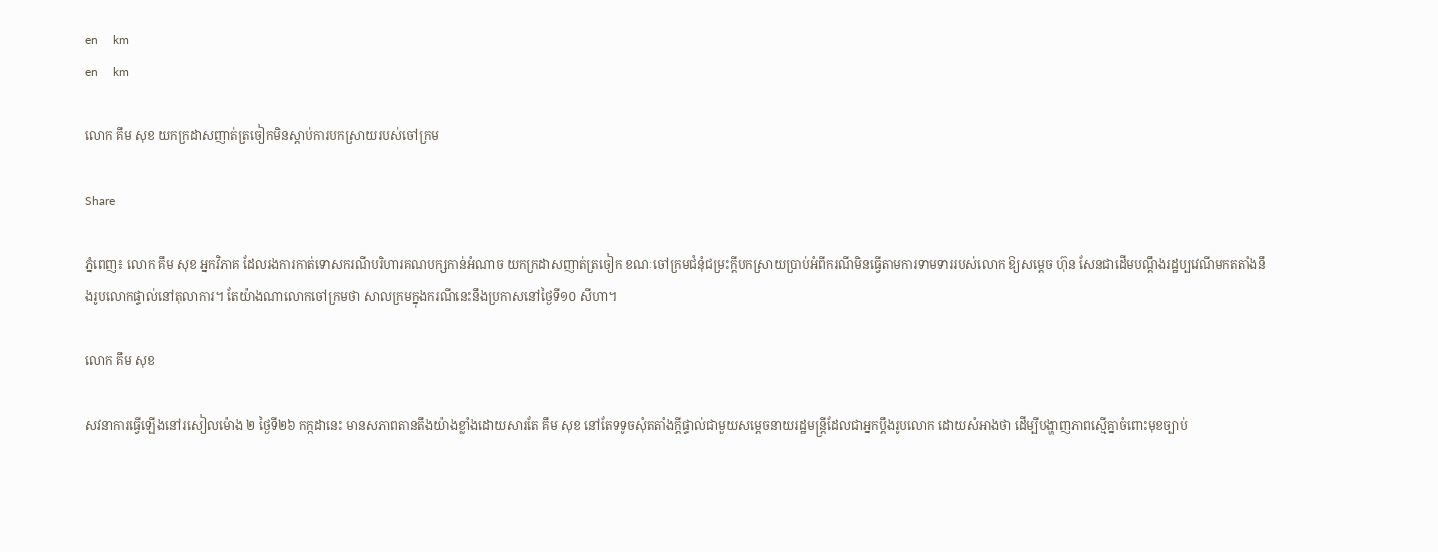en     km
en     km

លោក គឹម សុខ យកក្រដាសញាត់ត្រចៀកមិនស្ដាប់ការបកស្រាយរបស់ចៅក្រម

Share

ភ្នំពេញ៖ លោក គឹម សុខ អ្នកវិភាគ ដែលរងការកាត់ទោសករណីបរិហារគណបក្សកាន់អំណាច យកក្រដាសញាត់ត្រចៀក ខណៈចៅក្រមជំនុំជម្រះក្ដីបកស្រាយប្រាប់អំពីករណីមិនធ្វើតាមការទាមទាររបស់លោក ឱ្យសម្ដេច ហ៊ុន សែនជាដើមបណ្ដឹងរដ្ឋប្បវេណីមកតតាំងនឹងរូបលោកផ្ទាល់នៅតុលាការ។ តែយ៉ាងណាលោកចៅក្រមថា សាលក្រមក្នុងករណីនេះនឹងប្រកាសនៅថ្ងៃទី១០ សីហា។

លោក គឹម សុខ

សវនាការធ្វើឡើងនៅរសៀលម៉ោង ២ ថ្ងៃទី២៦ កក្កដានេះ មានសភាពតានតឹងយ៉ាងខ្លាំងដោយសារតែ គឹម សុខ នៅតែទទូចសុំតតាំងក្ដីផ្ទាល់ជាមួយសម្ដេចនាយរដ្ឋមន្ដ្រីដែលជាអ្នកប្ដឹងរូបលោក ដោយសំអាងថា ដើម្បីបង្ហាញភាពស្មើគ្នាចំពោះមុខច្បាប់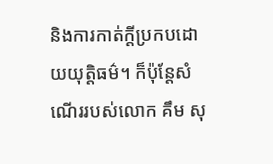និងការកាត់ក្ដីប្រកបដោយយុត្ដិធម៌។ ក៏ប៉ុន្ដែសំណើររបស់លោក គឹម សុ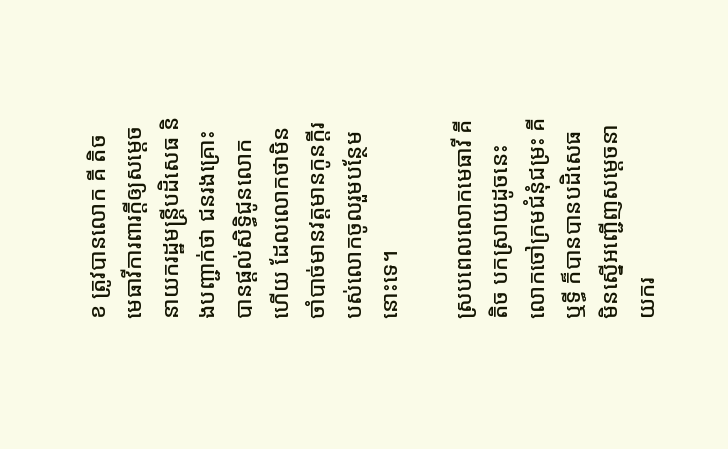ខ ត្រូវបានលោក គី តិច មេធាវីការពារក្ដីឲ្យសម្ដេចនាយករដ្ឋមន្ដ្រីបដិសេធ និងបញ្ជាក់ថា ជនរងគ្រោះបានផ្ដល់សិទ្ធិជូនលោកហើយ ដែលលោកថាមិនចាំបាច់មានវត្ដមានកូនក្ដីរបស់លោកចូលរួមបន្ថែមនោះទេ។

ស្របពេលលោកមេធាវី គី តិច បកស្រាយដូចនេះ លោកចៅក្រមជំនុំជម្រះ គី ឬទ្ធី ក៏បានបានបដិសេធ មិនស្នើអញ្ជើញសម្ដេចនាយករ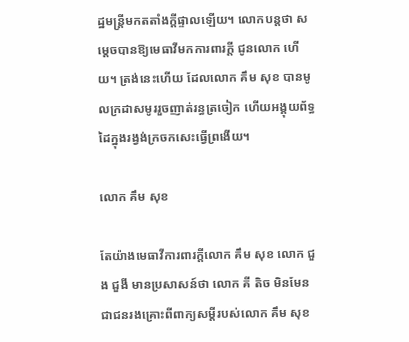ដ្ឋមន្ត្រីមកតតាំងក្ដីផ្ទាលឡើយ។ លោកបន្តថា សម្ដេចបានឱ្យមេធាវីមកការពារក្ដី ជូនលោក ហើយ។ ត្រង់នេះហើយ ដែលលោក គឹម សុខ បានមូលក្រដាសមូររួចញាត់រន្ធត្រចៀក ហើយអង្គុយព័ទ្ធដៃក្នុងរង្វង់ក្រចកសេះធ្វើព្រងើយ។

លោក គឹម សុខ

តែយ៉ាងមេធាវីការពារក្ដីលោក គឹម សុខ លោក ជួង ជួងី មានប្រសាសន៍ថា លោក គី តិច មិនមែនជាជនរងគ្រោះពីពាក្យសម្ដីរបស់លោក គឹម សុខ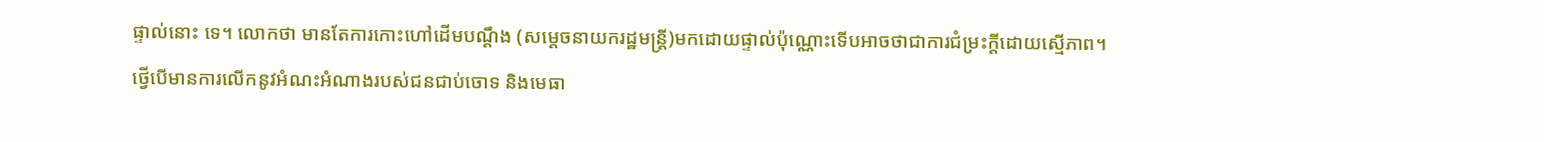ផ្ទាល់នោះ ទេ។ លោកថា មានតែការកោះហៅដើមបណ្ដឹង (សម្ដេចនាយករដ្ឋមន្ដ្រី)មកដោយផ្ទាល់ប៉ុណ្ណោះទើបអាចថាជាការជំម្រះក្ដីដោយស្មើភាព។
ថ្វើបើមានការលើកនូវអំណះអំណាងរបស់ជនជាប់ចោទ និងមេធា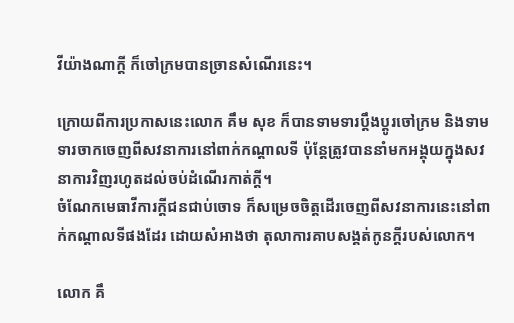វីយ៉ាងណាក្ដី ក៏ចៅក្រមបានច្រានសំណើរនេះ។

ក្រោយពីការប្រកាសនេះលោក គឹម សុខ ក៏បានទាមទារប្ដឹងប្ដូរចៅក្រម និងទាមទារចាកចេញពីសវនាការនៅពាក់កណ្ដាលទី ប៉ុន្ដែត្រូវបាននាំមកអង្គុយក្នុងសវនាការវិញរហូតដល់ចប់ដំណើរកាត់ក្ដី។
ចំណែកមេធាវីការក្ដីជនជាប់ចោទ ក៏សម្រេចចិត្ដដើរចេញពីសវនាការនេះនៅពាក់កណ្ដាលទីផងដែរ ដោយសំអាងថា តុលាការគាបសង្គត់កូនក្ដីរបស់លោក។

លោក គឹ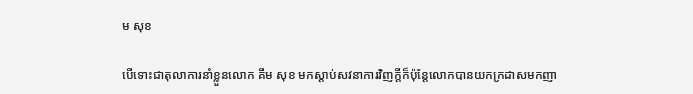ម សុខ

បើទោះជាតុលាការនាំខ្លួនលោក គឹម សុខ មកស្ដាប់សវនាការវិញក្ដីក៏ប៉ុន្ដែលោកបានយកក្រដាសមកញា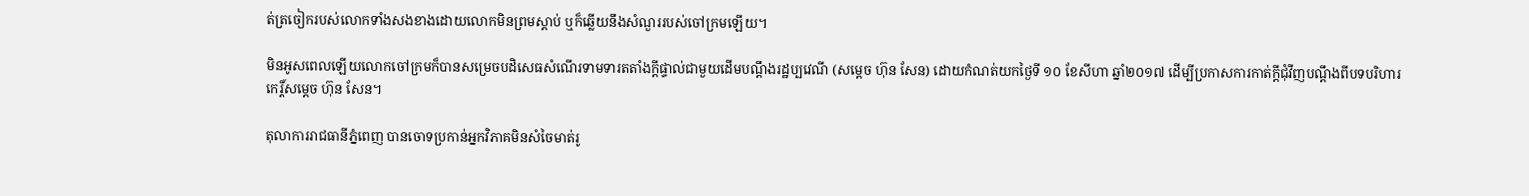ត់ត្រចៀករបស់លោកទាំងសងខាងដោយលោកមិនព្រមស្ដាប់ ឬក៏ឆ្លើយនឹងសំណួររបស់ចៅក្រមឡើយ។

មិនអូសពេលឡើយលោកចៅក្រមក៏បានសម្រេចបដិសេធសំណើរទាមទារតតាំងក្ដីផ្ទាល់ជាមួយដើមបណ្ដឹងរដ្ឋប្បវេណី (សម្ដេច ហ៊ុន សែន) ដោយកំណត់យកថ្ងៃទី ១០ ខែសីហា ឆ្នាំ២០១៧ ដើម្បីប្រកាសការកាត់ក្ដីជុំវីញបណ្ដឹងពីបទបរិហារកេរ្ដិ៍សម្ដេច ហ៊ុន សែន។

តុលាការរាជធានីភ្នំពេញ បានចោទប្រកាន់អ្នកវិភាគមិនសំចៃមាត់រូ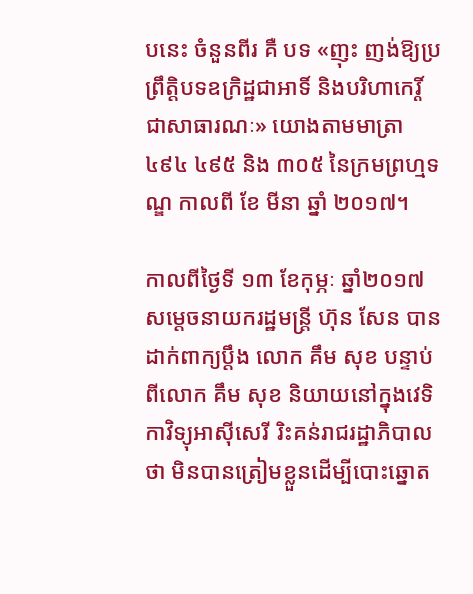បនេះ ចំនួនពីរ គឺ បទ «ញុះ ញង់ឱ្យប្រព្រឹត្តិបទឧក្រិដ្ឋជាអាទិ៍ និងបរិហាកេរ្តិ៍ ជាសាធារណៈ» យោងតាមមាត្រា ៤៩៤ ៤៩៥ និង ៣០៥ នៃក្រមព្រហ្មទណ្ឌ កាលពី ខែ មីនា ឆ្នាំ ២០១៧។

កាលពីថ្ងៃទី ១៣ ខែកុម្ភៈ ឆ្នាំ២០១៧ សម្តេចនាយករដ្ឋមន្ត្រី ហ៊ុន សែន បានដាក់ពាក្យប្តឹង លោក គឹម សុខ បន្ទាប់ពីលោក គឹម សុខ និយាយនៅក្នុងវេទិកាវិទ្យុអាស៊ីសេរី រិះគន់រាជរដ្ឋាភិបាលថា មិនបានត្រៀមខ្លួនដើម្បីបោះឆ្នោត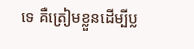ទេ គឺត្រៀមខ្លួនដើម្បីប្ល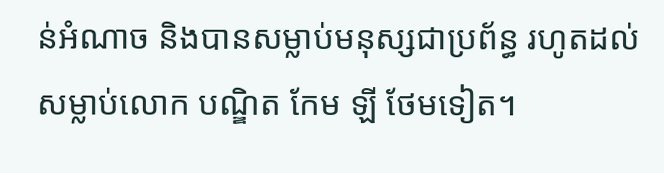ន់អំណាច និងបានសម្លាប់មនុស្សជាប្រព័ន្ធ រហូតដល់សម្លាប់លោក បណ្ឌិត កែម ឡី ថែមទៀត។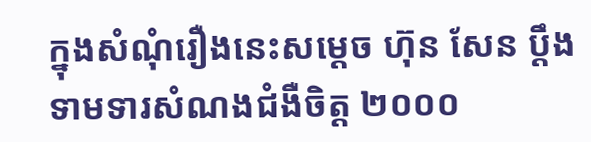ក្នុងសំណុំរឿងនេះសម្តេច ហ៊ុន សែន ប្តឹងទាមទារសំណងជំងឺចិត្ត ២០០០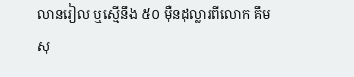លានរៀល ឬស្មើនឹង ៥០ ម៉ឺនដុល្លារពីលោក គឹម សុ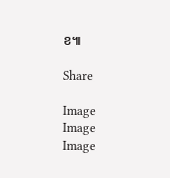ខ៕

Share

Image
Image
Image